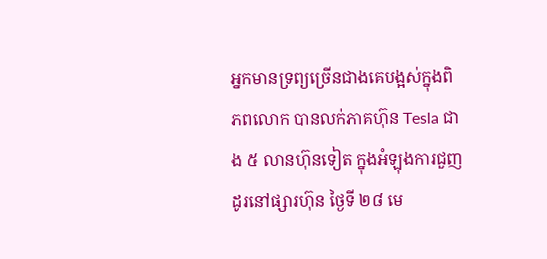អ្នកមានទ្រព្យច្រើនជាងគេបង្អស់ក្នុងពិភពលោក បានលក់ភាគហ៊ុន Tesla ជាង ៥ លានហ៊ុនទៀត ក្នុងអំឡុងការជួញដូរនៅផ្សារហ៊ុន ថ្ងៃទី ២៨ មេ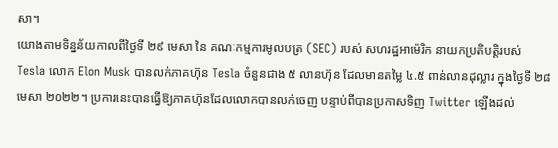សា។
យោងតាមទិន្នន័យកាលពីថ្ងៃទី ២៩ មេសា នៃ គណៈកម្មការមូលបត្រ (SEC) របស់ សហរដ្ឋអាម៉េរិក នាយកប្រតិបត្តិរបស់ Tesla លោក Elon Musk បានលក់ភាគហ៊ុន Tesla ចំនួនជាង ៥ លានហ៊ុន ដែលមានតម្លៃ ៤.៥ ពាន់លានដុល្លារ ក្នុងថ្ងៃទី ២៨ មេសា ២០២២។ ប្រការនេះបានធ្វើឱ្យភាគហ៊ុនដែលលោកបានលក់ចេញ បន្ទាប់ពីបានប្រកាសទិញ Twitter ឡើងដល់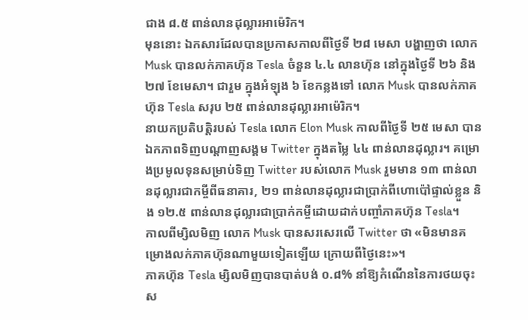ជាង ៨.៥ ពាន់លានដុល្លារអាម៉េរិក។
មុននោះ ឯកសារដែលបានប្រកាសកាលពីថ្ងៃទី ២៨ មេសា បង្ហាញថា លោក Musk បានលក់ភាគហ៊ុន Tesla ចំនួន ៤.៤ លានហ៊ុន នៅក្នុងថ្ងៃទី ២៦ និង ២៧ ខែមេសា។ ជារួម ក្នុងអំឡុង ៦ ខែកន្លងទៅ លោក Musk បានលក់ភាគហ៊ុន Tesla សរុប ២៥ ពាន់លានដុល្លារអាម៉េរិក។
នាយកប្រតិបត្តិរបស់ Tesla លោក Elon Musk កាលពីថ្ងៃទី ២៥ មេសា បានឯកភាពទិញបណ្ដាញសង្គម Twitter ក្នុងតម្លៃ ៤៤ ពាន់លានដុល្លារ។ គម្រោងប្រមូលទុនសម្រាប់ទិញ Twitter របស់លោក Musk រួមមាន ១៣ ពាន់លានដុល្លារជាកម្ចីពីធនាគារ, ២១ ពាន់លានដុល្លារជាប្រាក់ពីហោប៉ៅផ្ទាល់ខ្លួន និង ១២.៥ ពាន់លានដុល្លារជាប្រាក់កម្ចីដោយដាក់បញ្ចាំភាគហ៊ុន Tesla។
កាលពីម្សិលមិញ លោក Musk បានសរសេរលើ Twitter ថា «មិនមានគម្រោងលក់ភាគហ៊ុនណាមួយទៀតឡើយ ក្រោយពីថ្ងៃនេះ»។
ភាគហ៊ុន Tesla ម្សិលមិញបានបាត់បង់ ០.៨% នាំឱ្យកំណើននៃការថយចុះស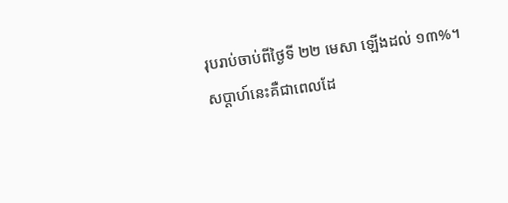រុបរាប់ចាប់ពីថ្ងៃទី ២២ មេសា ឡើងដល់ ១៣%។ សប្ដាហ៍នេះគឺជាពេលដែ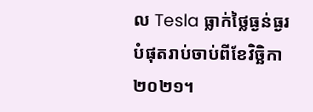ល Tesla ធ្លាក់ថ្លៃធ្ងន់ធ្ងរបំផុតរាប់ចាប់ពីខែវិច្ឆិកា ២០២១។